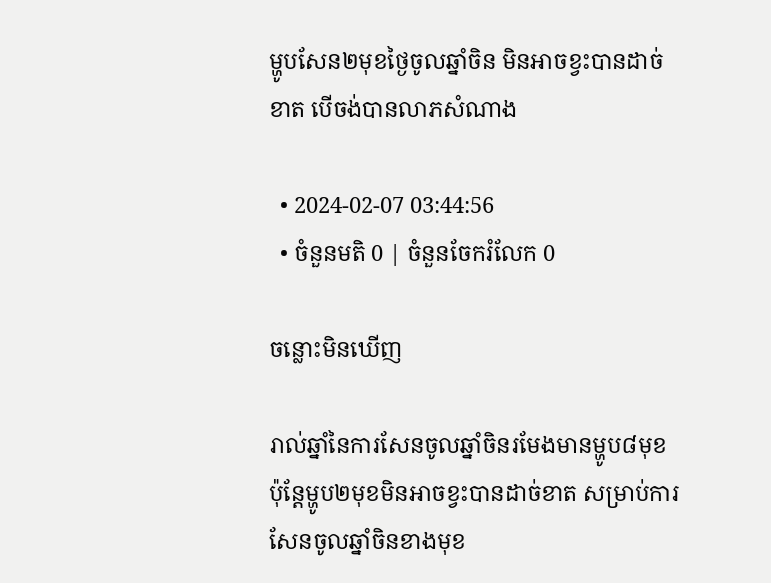ម្ហូបសែន២មុខថ្ងៃចូលឆ្នាំចិន មិនអាចខ្វះបានដាច់ខាត បើចង់បានលាភសំណាង

  • 2024-02-07 03:44:56
  • ចំនួនមតិ 0 | ចំនួនចែករំលែក 0

ចន្លោះមិនឃើញ

រាល់ឆ្នាំនៃការសែនចូលឆ្នាំចិនរមែងមានម្ហូប៨មុខ ប៉ុន្ដែម្ហូប២មុខមិនអាចខ្វះបានដាច់ខាត សម្រាប់ការសែនចូលឆ្នាំចិនខាងមុខ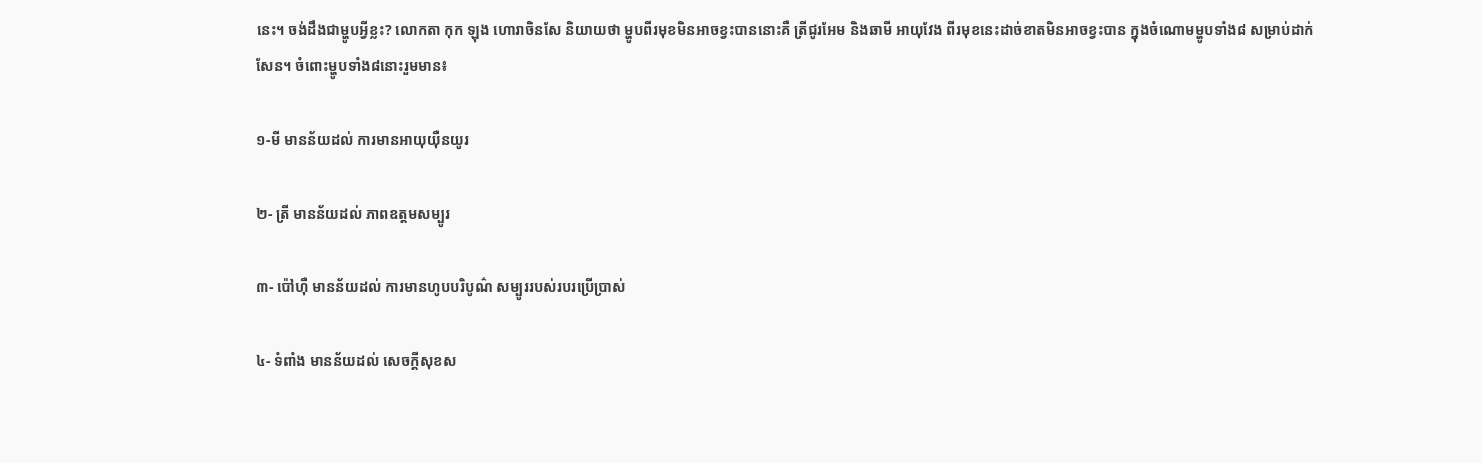នេះ។ ចង់ដឹងជាម្ហូបអ្វីខ្លះ? លោកតា កុក ឡុង ហោរាចិនសែ និយាយថា ម្ហូបពីរមុខមិនអាចខ្វះបាននោះគឺ ត្រីជូរអែម និងឆាមី អាយុវែង ពីរមុខនេះដាច់ខាតមិនអាចខ្វះបាន ក្នុងចំណោមម្ហូបទាំង៨ សម្រាប់ដាក់សែន។ ចំពោះម្ហូបទាំង៨នោះរួមមាន៖

១-មី មានន័យដល់ ការមានអាយុយ៉ឺនយូរ

២- ត្រី មានន័យដល់ ភាពឧត្តមសម្បូរ

៣- ប៉ៅហ៊ឺ មានន័យដល់ ការមានហូបបរិបូណ៌ សម្បូររបស់របរប្រើប្រាស់

៤- ទំពាំង មានន័យដល់ សេចក្តីសុខស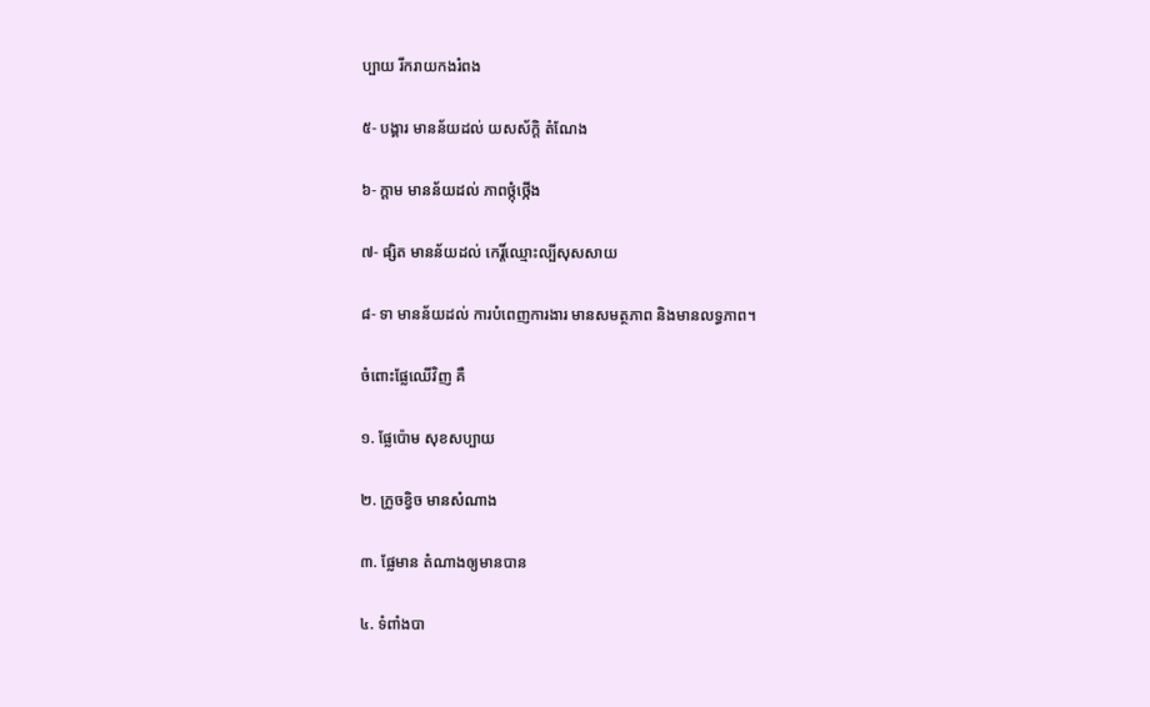ប្បាយ រីករាយកងរំពង

៥- បង្គារ មានន័យដល់ យសស័ក្តិ តំណែង

៦- ក្តាម មានន័យដល់ ភាពថ្កុំថ្កើង

៧- ផ្សិត មានន័យដល់ កេរ្តិ៍ឈ្មោះល្បីសុសសាយ

៨- ទា មានន័យដល់ ការបំពេញការងារ មានសមត្ថភាព និងមានលទ្ធភាព។

ចំពោះផ្លែឈើវិញ គឺ

១. ផ្លែប៉ោម សុខសប្បាយ

២. ក្រូចខ្វិច មានសំណាង

៣. ផ្លែមាន តំណាងឲ្យមានបាន

៤. ទំពាំងបា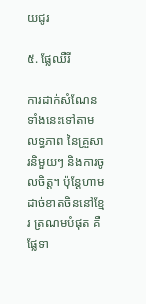យជូរ

៥. ផ្លែឈឺរី

ការដាក់សំណែនទាំងនេះទៅតាមលទ្ធភាព នៃគ្រួសារនិមួយៗ និងការចូលចិត្ត។ ប៉ុន្ដែហាមដាច់ខាតចិននៅខ្មែរ ត្រណមបំផុត គឺ ផ្លែទា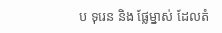ប ទុរេន និង ផ្លែម្នាស់ ដែលតំ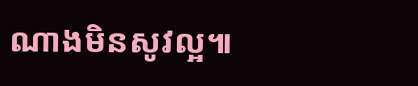ណាងមិនសូវល្អ៕